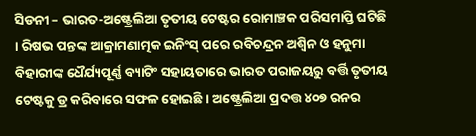ସିଡନୀ – ଭାରତ-ଅଷ୍ଟ୍ରେଲିଆ ତୃତୀୟ ଟେଷ୍ଟର ରୋମାଞ୍ଚକ ପରିସମାପ୍ତି ଘଟିଛି । ରିଷଭ ପନ୍ତଙ୍କ ଆକ୍ରାମଣାତ୍ମକ ଇନିଂସ୍ ପରେ ରବିଚନ୍ଦ୍ରନ ଅଶ୍ୱିନ ଓ ହନୁମା ବିହାରୀଙ୍କ ଧୈର୍ଯ୍ୟପୂର୍ଣ୍ଣ ବ୍ୟାଟିଂ ସହାୟତାରେ ଭାରତ ପରାଜୟରୁ ବର୍ତ୍ତି ତୃତୀୟ ଟେଷ୍ଟକୁ ଡ୍ର କରିବାରେ ସଫଳ ହୋଇଛି । ଅଷ୍ଟ୍ରେଲିଆ ପ୍ରଦତ୍ତ ୪୦୭ ରନର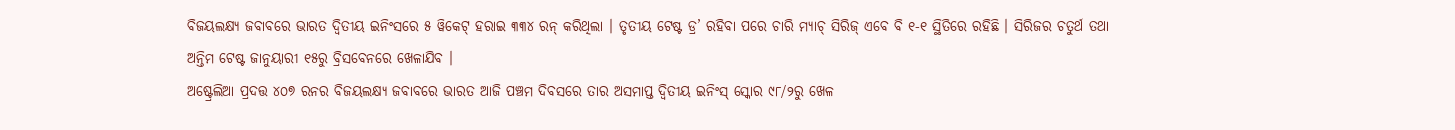ବିଜୟଲକ୍ଷ୍ୟ ଜବାବରେ ଭାରତ ଦ୍ୱିତୀୟ ଇନିଂସରେ ୫ ୱିକେଟ୍ ହରାଇ ୩୩୪ ରନ୍ କରିଥିଲା । ତୃତୀୟ ଟେଷ୍ଟ ଡ୍ର’ ରହିବା ପରେ ଚାରି ମ୍ୟାଚ୍ ସିରିଜ୍ ଏବେ ବି ୧-୧ ସ୍ଥିତିରେ ରହିଛି । ସିରିଜର ଚତୁର୍ଥ ତଥା ଅନ୍ତିମ ଟେଷ୍ଟ ଜାନୁୟାରୀ ୧୫ରୁ ବ୍ରିସବେନରେ ଖେଳାଯିବ ।
ଅଷ୍ଟ୍ରେଲିଆ ପ୍ରଦତ୍ତ ୪୦୭ ରନର ବିଜୟଲକ୍ଷ୍ୟ ଜବାବରେ ଭାରତ ଆଜି ପଞ୍ଚମ ଦିବସରେ ତାର ଅସମାପ୍ତ ଦ୍ୱିତୀୟ ଇନିଂସ୍ ସ୍କୋର ୯୮/୨ରୁ ଖେଳ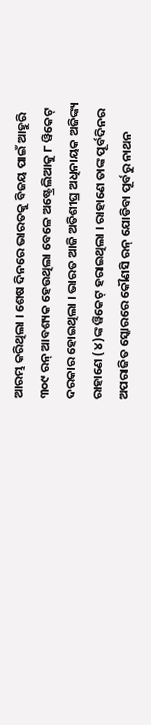ଆରମ୍ଭ କରିଥିଲା । ଶେଷ ଦିନରେ ଭାରତକୁ ବିଜୟ ପାଇଁ ଆହୁରି ୩୦୯ ରନ୍ ଆବଶ୍ୟକ ହେଉଥିଲା ବେଳେ ଅଷ୍ଟ୍ରେଲିଆକୁ ୮ ୱିକେଟ୍ ଦରକାର ହୋଇଥିଲା । ଭାରତ ଆଜି ଅତିଶୀଘ୍ର ଅଧିନାୟକ ଅଜିଙ୍କ୍ୟ ରାହାଣେ (୪)ଙ୍କ ୱିକେଟ୍ ହରାଇଥିଲା । ରାହାଣେ ତାଙ୍କ ପୂର୍ବଦିନର ଅପରାଜିତ ସ୍କୋରରେ କୌଣସି ରନ୍ ଯୋଡିବା ପୂର୍ବରୁ ନାଥନ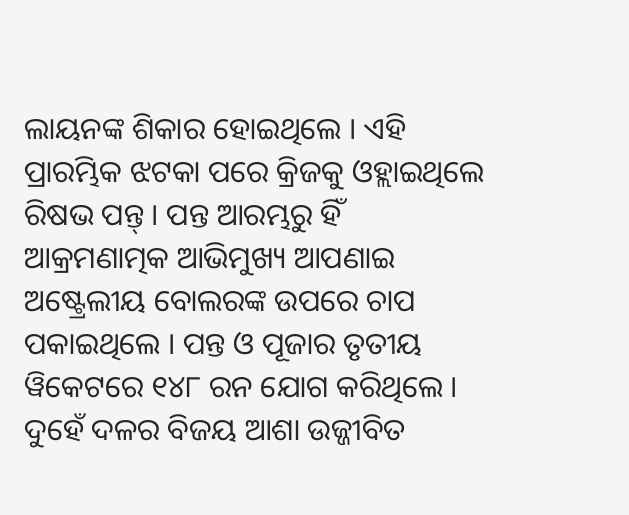ଲାୟନଙ୍କ ଶିକାର ହୋଇଥିଲେ । ଏହି ପ୍ରାରମ୍ଭିକ ଝଟକା ପରେ କ୍ରିଜକୁ ଓହ୍ଲାଇଥିଲେ ରିଷଭ ପନ୍ତ୍ । ପନ୍ତ ଆରମ୍ଭରୁ ହିଁ ଆକ୍ରମଣାତ୍ମକ ଆଭିମୁଖ୍ୟ ଆପଣାଇ ଅଷ୍ଟ୍ରେଲୀୟ ବୋଲରଙ୍କ ଉପରେ ଚାପ ପକାଇଥିଲେ । ପନ୍ତ ଓ ପୂଜାର ତୃତୀୟ ୱିକେଟରେ ୧୪୮ ରନ ଯୋଗ କରିଥିଲେ । ଦୁହେଁ ଦଳର ବିଜୟ ଆଶା ଉଜ୍ଜୀବିତ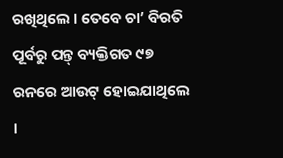ରଖିଥିଲେ । ତେବେ ଚା’ ବିରତି ପୂର୍ବରୁ ପନ୍ତ୍ ବ୍ୟକ୍ତିଗତ ୯୭ ରନରେ ଆଉଟ୍ ହୋଇଯାଥିଲେ ।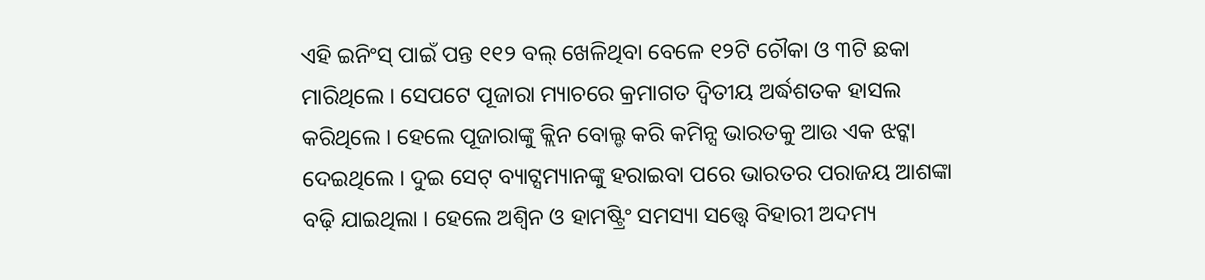ଏହି ଇନିଂସ୍ ପାଇଁ ପନ୍ତ ୧୧୨ ବଲ୍ ଖେଳିଥିବା ବେଳେ ୧୨ଟି ଚୌକା ଓ ୩ଟି ଛକା ମାରିଥିଲେ । ସେପଟେ ପୂଜାରା ମ୍ୟାଚରେ କ୍ରମାଗତ ଦ୍ୱିତୀୟ ଅର୍ଦ୍ଧଶତକ ହାସଲ କରିଥିଲେ । ହେଲେ ପୂଜାରାଙ୍କୁ କ୍ଲିନ ବୋଲ୍ଡ କରି କମିନ୍ସ ଭାରତକୁ ଆଉ ଏକ ଝଟ୍କା ଦେଇଥିଲେ । ଦୁଇ ସେଟ୍ ବ୍ୟାଟ୍ସମ୍ୟାନଙ୍କୁ ହରାଇବା ପରେ ଭାରତର ପରାଜୟ ଆଶଙ୍କା ବଢ଼ି ଯାଇଥିଲା । ହେଲେ ଅଶ୍ୱିନ ଓ ହାମଷ୍ଟ୍ରିଂ ସମସ୍ୟା ସତ୍ତ୍ୱେ ବିହାରୀ ଅଦମ୍ୟ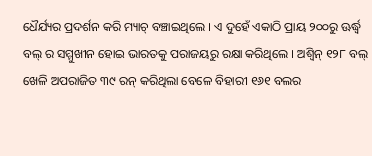ଧୈର୍ଯ୍ୟର ପ୍ରଦର୍ଶନ କରି ମ୍ୟାଚ୍ ବଞ୍ଚାଇଥିଲେ । ଏ ଦୁହେଁ ଏକାଠି ପ୍ରାୟ ୨୦୦ରୁ ଊର୍ଦ୍ଧ୍ୱ ବଲ୍ ର ସମ୍ମୁଖୀନ ହୋଇ ଭାରତକୁ ପରାଜୟରୁ ରକ୍ଷା କରିଥିଲେ । ଅଶ୍ୱିନ୍ ୧୨୮ ବଲ୍ ଖେଳି ଅପରାଜିତ ୩୯ ରନ୍ କରିଥିଲା ବେଳେ ବିହାରୀ ୧୬୧ ବଲର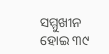ସମ୍ମୁଖୀନ ହୋଇ ୩୯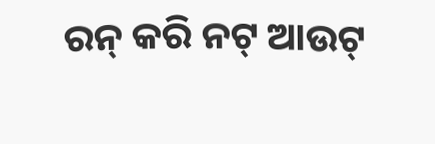ରନ୍ କରି ନଟ୍ ଆଉଟ୍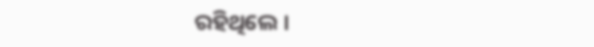ରହିଥିଲେ ।